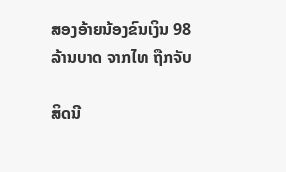ສອງອ້າຍນ້ອງຂົນເງິນ 98 ລ້ານບາດ ຈາກໄທ ຖືກຈັບ

ສິດນີ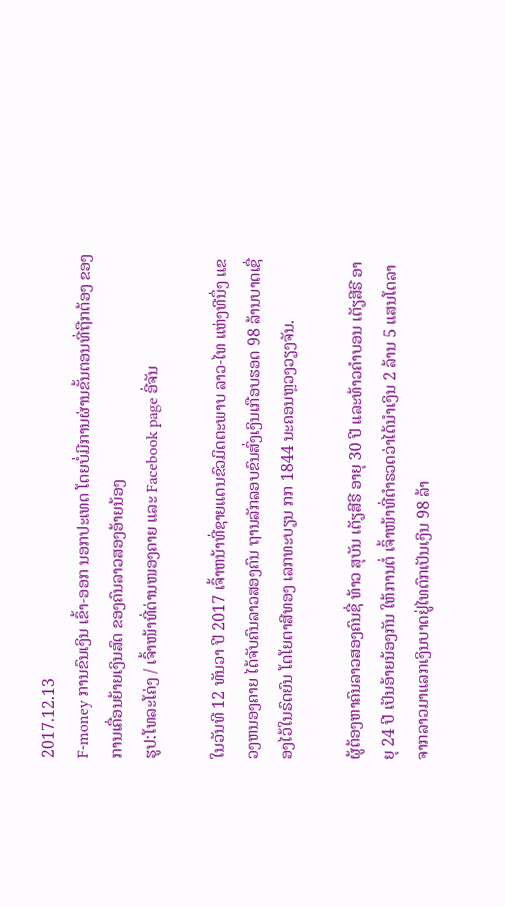2017.12.13
F-money ການຂົນເງິນ ເຂົ້າ-ອອກ ນອກປະເທດ ໂດຍບໍ່ມີການຜ່ານຂັ້ນຕອນທີ່ຖືກຕ້ອງ ຂອງການເຄື່ອນຍ້າຍເງິນສົດ ຂອງຄົນລາວສອງອ້າຍນ້ອງ
ຮູປ:ໂທລະໂຄ່ງ / ເຈົ້າໜ້າທີ່ດ່ານໜອງຄາຍ ແລະ Facebook page ອີ່ຈັນ

ໃນວັນທີ 12 ທັນວາ ປີ 2017 ເຈົ້າຫນ້າທີ່ຊາຍແດນຂົວມິດຕະພາບ ລາວ-ໄທ ແຫ່ງທີນຶ່ງ ແຂວງຫນອງຄາຍ ໄດ້ຈັບຄົນລາວສອງຄົນ ຖານລັກລອບຂົນສົ່ງເງິນເກືອບຮອດ 98 ລ້ານບາດເຊື່ອງໄວ້ໃນຣົດຍົນ ໂຕໂຍຕາສີທອງ ເລກທະບຽນ ກກ 1844 ນະຄອນຫຼວງວຽງຈັນ.

ຜູ້ຕ້ອງຫາຄົນລາວສອງຄົນຊື່ ທ້າວ ສຸບັນ ເຕັຽສີຣີ ອາຍຸ 30 ປີ ແລະທ້າວຄຳບອນ ເຕັຽສີຣີ ອາຍຸ 24 ປີ ເປັນອ້າຍນ້ອງກັນ ໃຫ້ການຕໍ່ ເຈົ້າໜ້າທີ່ຕຳຣວດວ່າໄດ້ນຳເງິນ 2 ລ້ານ 5 ແສນໂດລາ ຈາກລາວມາແລກເງິນບາດຢູ່ໄທຕົກເປັນເງິນ 98 ລ້າ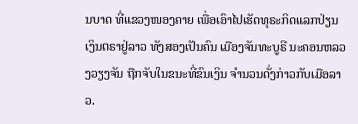ນບາດ ທີ່ແຂວງໜອງຄາຍ ເພື່ອເອົາໄປເຮັດທຸຣະກິດແລກປ່ຽນເງິນຕຣາຢູ່ລາວ ທັງສອງເປັນຄົນ ເມືອງຈັນທະບູຣີ ນະຄອນຫລວງວຽງຈັນ ຖືກຈັບໃນຂນະທີ່ຂົນເງິນ ຈຳນວນດັ່ງກ່າວກັບເມືອລາວ.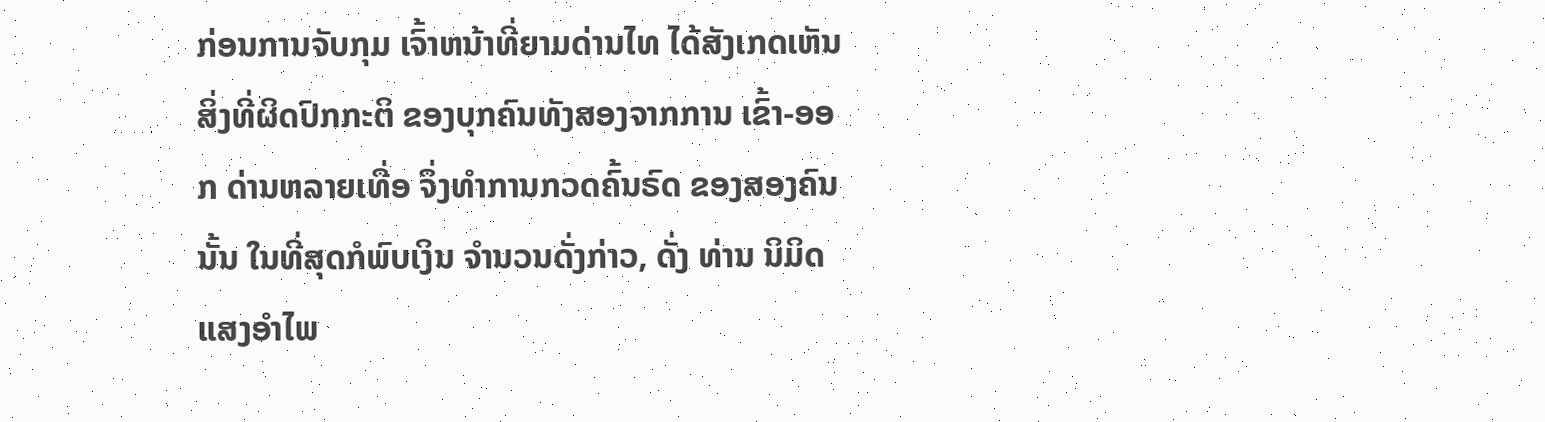ກ່ອນການຈັບກຸມ ເຈົ້າຫນ້າທີ່ຍາມດ່ານໄທ ໄດ້ສັງເກດເຫັນສິ່ງທີ່ຜິດປົກກະຕິ ຂອງບຸກຄົນທັງສອງຈາກການ ເຂົ້າ-ອອກ ດ່ານຫລາຍເທື່ອ ຈຶ່ງທຳການກວດຄົ້ນຣົດ ຂອງສອງຄົນນັ້ນ ໃນທີ່ສຸດກໍພົບເງິນ ຈຳນວນດັ່ງກ່າວ, ດັ່ງ ທ່ານ ນິມິດ ແສງອຳໄພ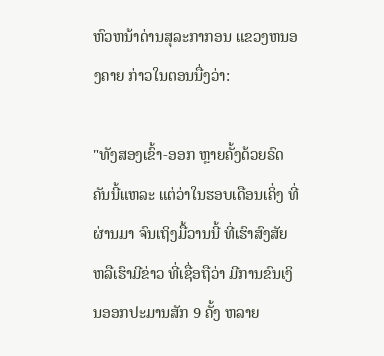ຫົວຫນ້າດ່ານສຸລະກາກອນ ແຂວງຫນອງຄາຍ ກ່າວໃນຕອນນື່ງວ່າ:

"ທັງສອງເຂົ້າ-ອອກ ຫຼາຍຄັ້ງດ້ວຍຣົດຄັນນີ້ແຫລະ ແຕ່ວ່າໃນຮອບເດືອນເຄິ່ງ ທີ່ຜ່ານມາ ຈົນເຖິງມື້ວານນີ້ ທີ່ເຮົາສົງສັຍ ຫລືເຮົາມີຂ່າວ ທີ່ເຊື່ອຖືວ່າ ມີການຂົນເງິນອອກປະມານສັກ 9 ຄັ້ງ ຫລາຍ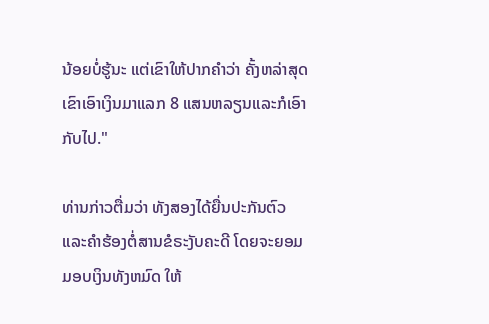ນ້ອຍບໍ່ຮູ້ນະ ແຕ່ເຂົາໃຫ້ປາກຄຳວ່າ ຄັ້ງຫລ່າສຸດ ເຂົາເອົາເງິນມາແລກ 8 ແສນຫລຽນແລະກໍເອົາກັບໄປ."

ທ່ານກ່າວຕື່ມວ່າ ທັງສອງໄດ້ຍື່ນປະກັນຕົວ ແລະຄຳຮ້ອງຕໍ່ສານຂໍຣະງັບຄະດີ ໂດຍຈະຍອມມອບເງິນທັງຫມົດ ໃຫ້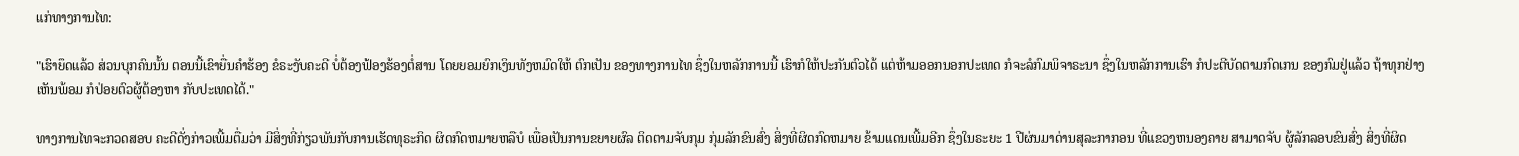ແກ່ທາງການໄທ:

"ເຮົາຍຶດແລ້ວ ສ່ວນບຸກຄົນນັ້ນ ຕອນນີ້ເຂົາຍື່ນຄຳຮ້ອງ ຂໍຣະງັບຄະດີ ບໍ່ຕ້ອງຟ້ອງຮ້ອງຕໍ່ສານ ໂດຍຍອມຍົກເງິນທັງຫມົດໃຫ້ ຕົກເປັນ ຂອງທາງການໄທ ຊຶ່ງໃນຫລັກການນີ້ ເຮົາກໍໃຫ້ປະກັນຕົວໄດ້ ແຕ່ຫ້າມອອກນອກປະເທດ ກໍຈະລໍກົມພິຈາຣະນາ ຊຶ່ງໃນຫລັກການເຮົາ ກໍປະຕີບັດຕາມກົດເກນ ຂອງກົມຢູ່ແລ້ວ ຖ້າທຸກຢ່າງເຫັນພ້ອມ ກໍປ່ອຍຕົວຜູ້ຕ້ອງຫາ ກັບປະເທດໄດ້."

ທາງການໄທຈະກວດສອບ ຄະດີດັ່ງກ່າວເພີ້ມຕື່ມວ່າ ມີສິ່ງທີ່ກ່ຽວພັນກັບການເຮັດທຸຣະກິດ ຜິດກົດຫມາຍຫລືບໍ ເພື່ອເປັນການຂຍາຍຜົລ ຕິດຕາມຈັບກຸມ ກຸ່ມລັກຂົນສົ່ງ ສິ່ງທີ່ຜິດກົດຫມາຍ ຂ້າມແດນເພີ້ມອີກ ຊຶ່ງໃນຣະຍະ 1 ປີຜ່ນມາດ່ານສຸລະກາກອນ ທີ່ແຂວງຫນອງຄາຍ ສາມາດຈັບ ຜູ້ລັກລອບຂົນສົ່ງ ສິ່ງທີ່ຜິດ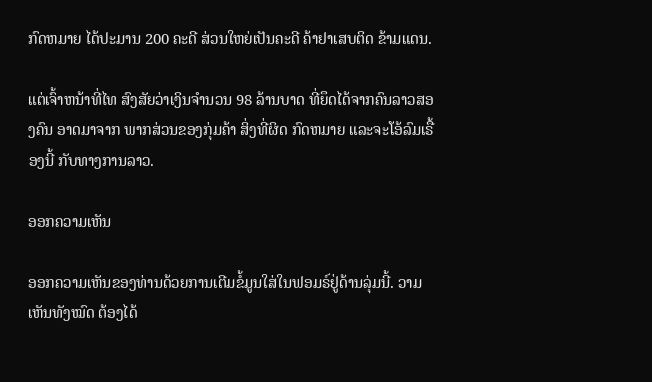ກົດຫມາຍ ໄດ້ປະມານ 200 ຄະດີ ສ່ວນໃຫຍ່ເປັນຄະດີ ຄ້າຢາເສບຕິດ ຂ້າມແດນ.

ແຕ່ເຈົ້າຫນ້າທີ່ໄທ ສົງສັຍວ່າເງິນຈຳນວນ 98 ລ້ານບາດ ທີ່ຍຶດໄດ້ຈາກຄົນລາວສອງຄົນ ອາດມາຈາກ ພາກສ່ວນຂອງກຸ່ມຄ້າ ສິ່ງທີ່ຜິດ ກົດຫມາຍ ແລະຈະໂອ້ລົມເຣື້ອງນີ້ ກັບທາງການລາວ.

ອອກຄວາມເຫັນ

ອອກຄວາມເຫັນຂອງທ່ານດ້ວຍການເຕີມຂໍ້ມູນໃສ່ໃນຟອມຣ໌ຢູ່ດ້ານລຸ່ມນີ້. ວາມເຫັນທັງໝົດ ຕ້ອງໄດ້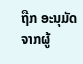ຖືກ ອະນຸມັດ ຈາກຜູ້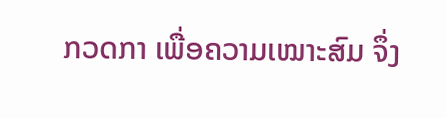ກວດກາ ເພື່ອຄວາມເໝາະສົມ ຈຶ່ງ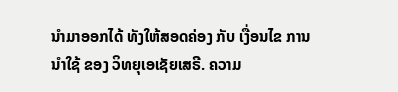ນໍາມາອອກໄດ້ ທັງໃຫ້ສອດຄ່ອງ ກັບ ເງື່ອນໄຂ ການນຳໃຊ້ ຂອງ ວິທຍຸເອເຊັຍເສຣີ. ຄວາມ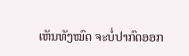ເຫັນທັງໝົດ ຈະບໍ່ປາກົດອອກ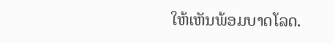ໃຫ້ເຫັນພ້ອມບາດໂລດ.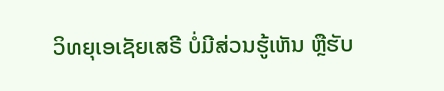ວິທຍຸເອເຊັຍເສຣີ ບໍ່ມີສ່ວນຮູ້ເຫັນ ຫຼືຮັບ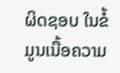ຜິດຊອບ ໃນຂໍ້ມູນເນື້ອຄວາມ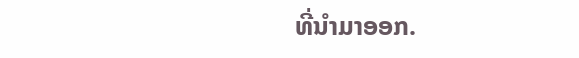ທີ່ນໍາມາອອກ.